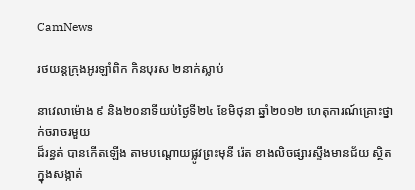CamNews

រថយន្តក្រុងអូរឡាំពិក កិនបុរស ២នាក់ស្លាប់

នាវេលាម៉ោង ៩ និង២០នាទីយប់ថ្ងៃទី២៤ ខែមិថុនា ឆ្នាំ២០១២ ហេតុការណ៍គ្រោះថ្នាក់ចរាចរមួយ
ដ៏រន្ធត់ បានកើតឡើង តាមបណ្តោយផ្លូវព្រះមុនី រ៉េត ខាងលិចផ្សារស្ទឹងមានជ័យ ស្ថិតក្នុងសង្កាត់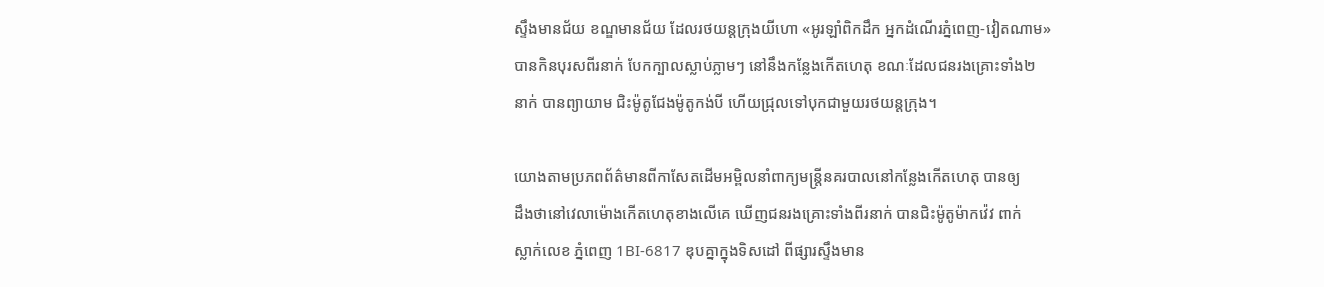ស្ទឹងមានជ័យ ខណ្ឌមានជ័យ ដែលរថយន្តក្រុងយីហោ «អូរឡាំពិកដឹក អ្នកដំណើរភ្នំពេញ-វៀតណាម»
បានកិនបុរសពីរនាក់ បែកក្បាលស្លាប់ភ្លាមៗ នៅនឹងកន្លែងកើតហេតុ ខណៈដែលជនរងគ្រោះទាំង២
នាក់ បានព្យាយាម ជិះម៉ូតូជែងម៉ូតូកង់បី ហើយជ្រុលទៅបុកជាមួយរថយន្តក្រុង។

យោងតាមប្រភពព័ត៌មានពីកាសែតដើមអម្ពិលនាំពាក្យមន្រ្តីនគរបាលនៅកន្លែងកើតហេតុ បានឲ្យ
ដឹងថានៅវេលាម៉ោងកើតហេតុខាងលើគេ ឃើញជនរងគ្រោះទាំងពីរនាក់ បានជិះម៉ូតូម៉ាកវ៉េវ ពាក់
ស្លាក់លេខ ភ្នំពេញ 1BI-6817 ឌុបគ្នាក្នុងទិសដៅ ពីផ្សារស្ទឹងមាន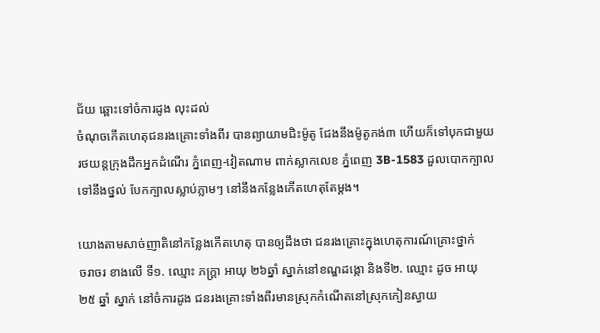ជ័យ ឆ្ពោះទៅចំការដូង លុះដល់
ចំណុចកើតហេតុជនរងគ្រោះទាំងពីរ បានព្យាយាមជិះម៉ូតូ ជែងនឹងម៉ូតូកង់៣ ហើយក៏ទៅបុកជាមួយ
រថយន្តក្រុងដឹកអ្នកដំណើរ ភ្នំពេញ-វៀតណាម ពាក់ស្លាកលេខ ភ្នំពេញ 3B-1583 ដួលបោកក្បាល
ទៅនឹងថ្នល់ បែកក្បាលស្លាប់ភ្លាមៗ នៅនឹងកន្លែងកើតហេតុតែម្តង។

យោងតាមសាច់ញាតិនៅកន្លែងកើតហេតុ បានឲ្យដឹងថា ជនរងគ្រោះក្នុងហេតុការណ៍គ្រោះថ្នាក់
ចរាចរ ខាងលើ ទី១. ឈ្មោះ ភក្ត្រា អាយុ ២៦ឆ្នាំ ស្នាក់នៅខណ្ឌដង្កោ និងទី២. ឈ្មោះ ដូច អាយុ
២៥ ឆ្នាំ ស្នាក់ នៅចំការដូង ជនរងគ្រោះទាំងពីរមានស្រុកកំណើតនៅស្រុកកៀនស្វាយ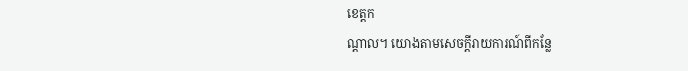ខេត្តក
ណ្តាល។ យោងតាមសេចក្តីរាយការណ៍ពីកន្លែ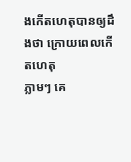ងកើតហេតុបានឲ្យដឹងថា ក្រោយពេលកើតហេតុ
ភ្លាមៗ គេ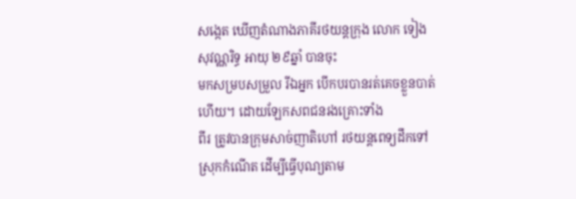សង្កេត ឃើញតំណាងភាគីរថយន្តក្រុង លោក ទៀង សុវណ្ណរិទ្ធ អាយុ ២៩ឆ្នាំ បានចុះ
មកសម្របសម្រួល រីឯអ្នក បើកបរបានរត់គេចខ្លួនបាត់ហើយ។ ដោយឡែកសពជនរងគ្រោះទាំង
ពីរ ត្រូវបានក្រុមសាច់ញាតិហៅ រថយន្តពេទ្យដឹកទៅស្រុកកំណើត ដើម្បីធ្វើបុណ្យតាម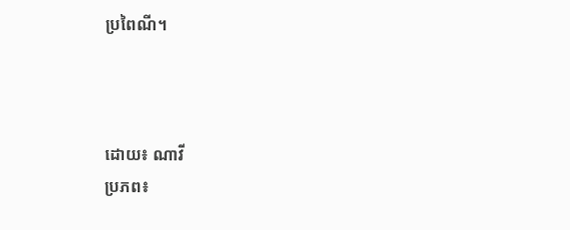ប្រពៃណី។



ដោយ៖ ណាវី
ប្រភព៖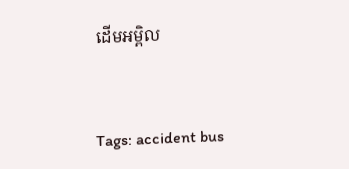ដើមអម្ពិល


Tags: accident bus